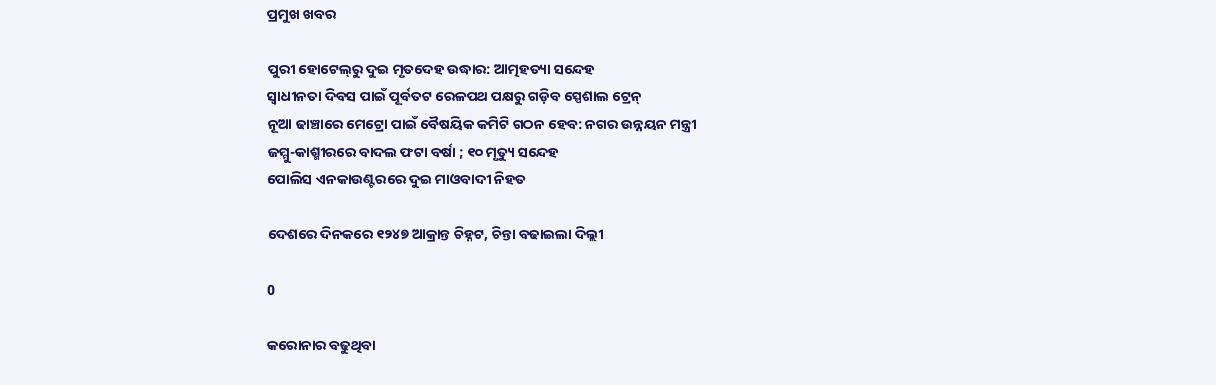ପ୍ରମୁଖ ଖବର

ପୁରୀ ହୋଟେଲ୍‌ରୁ ଦୁଇ ମୃତଦେହ ଉଦ୍ଧାର: ଆତ୍ମହତ୍ୟା ସନ୍ଦେହ
ସ୍ୱାଧୀନତା ଦିବସ ପାଇଁ ପୂର୍ବତଟ ରେଳପଥ ପକ୍ଷରୁ ଗଡ଼ିବ ସ୍ପେଶାଲ ଟ୍ରେନ୍
ନୂଆ ଢାଞ୍ଚାରେ ମେଟ୍ରୋ ପାଇଁ ବୈଷୟିକ କମିଟି ଗଠନ ହେବ: ନଗର ଉନ୍ନୟନ ମନ୍ତ୍ରୀ
ଜମ୍ମୁ-କାଶ୍ମୀରରେ ବାଦଲ ଫଟା ବର୍ଷା ; ୧୦ ମୃତ୍ୟୁ ସନ୍ଦେହ
ପୋଲିସ ଏନକାଉଣ୍ଟରରେ ଦୁଇ ମାଓବାଦୀ ନିହତ

ଦେଶରେ ଦିନକରେ ୧୨୪୭ ଆକ୍ରାନ୍ତ ଚିହ୍ନଟ, ଚିନ୍ତା ବଢାଇଲା ଦିଲ୍ଲୀ

0

କରୋନାର ବଢୁଥିବା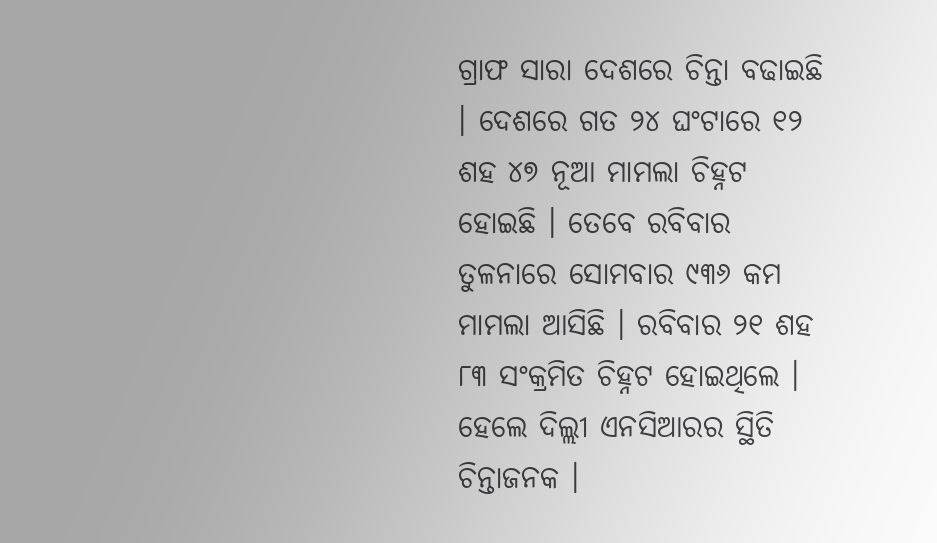ଗ୍ରାଫ ସାରା ଦେଶରେ ଚିନ୍ତା ବଢାଇଛି । ଦେଶରେ ଗତ ୨୪ ଘଂଟାରେ ୧୨ ଶହ ୪୭ ନୂଆ ମାମଲା ଚିହ୍ନଟ ହୋଇଛି । ତେବେ ରବିବାର ତୁଳନାରେ ସୋମବାର ୯୩୬ କମ ମାମଲା ଆସିଛି । ରବିବାର ୨୧ ଶହ ୮୩ ସଂକ୍ରମିତ ଚିହ୍ନଟ ହୋଇଥିଲେ । ହେଲେ ଦିଲ୍ଲୀ ଏନସିଆରର ସ୍ଥିତି ଚିନ୍ତାଜନକ ।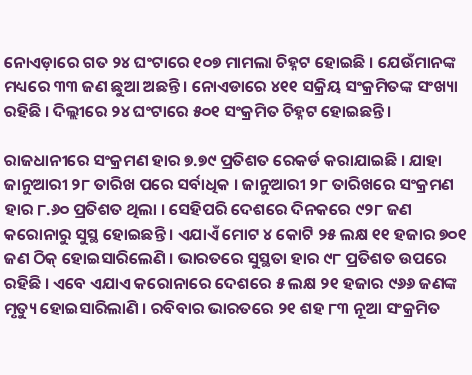ନୋଏଡ଼ାରେ ଗତ ୨୪ ଘଂଟାରେ ୧୦୭ ମାମଲା ଚିହ୍ନଟ ହୋଇଛି । ଯେଉଁମାନଙ୍କ ମଧ୍ୟରେ ୩୩ ଜଣ ଛୁଆ ଅଛନ୍ତି । ନୋଏଡାରେ ୪୧୧ ସକ୍ରିୟ ସଂକ୍ରମିତଙ୍କ ସଂଖ୍ୟା ରହିଛି । ଦିଲ୍ଲୀରେ ୨୪ ଘଂଟାରେ ୫୦୧ ସଂକ୍ରମିତ ଚିହ୍ନଟ ହୋଇଛନ୍ତି ।

ରାଜଧାନୀରେ ସଂକ୍ରମଣ ହାର ୭.୭୯ ପ୍ରତିଶତ ରେକର୍ଡ କରାଯାଇଛି । ଯାହା ଜାନୁଆରୀ ୨୮ ତାରିଖ ପରେ ସର୍ବାଧିକ । ଜାନୁଆରୀ ୨୮ ତାରିଖରେ ସଂକ୍ରମଣ ହାର ୮.୬୦ ପ୍ରତିଶତ ଥିଲା । ସେହିପରି ଦେଶରେ ଦିନକରେ ୯୨୮ ଜଣ କରୋନାରୁ ସୁସ୍ଥ ହୋଇଛନ୍ତି । ଏଯାଏଁ ମୋଟ ୪ କୋଟି ୨୫ ଲକ୍ଷ ୧୧ ହଜାର ୭୦୧ ଜଣ ଠିକ୍ ହୋଇସାରିଲେଣି । ଭାରତରେ ସୁସ୍ଥତା ହାର ୯୮ ପ୍ରତିଶତ ଉପରେ ରହିଛି । ଏବେ ଏଯାଏ କରୋନାରେ ଦେଶରେ ୫ ଲକ୍ଷ ୨୧ ହଜାର ୯୬୬ ଜଣଙ୍କ ମୃତ୍ୟୁ ହୋଇସାରିଲାଣି । ରବିବାର ଭାରତରେ ୨୧ ଶହ ୮୩ ନୂଆ ସଂକ୍ରମିତ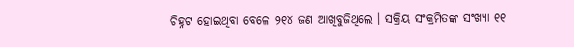ଚିହ୍ନଟ ହୋଇଥିବା ବେଳେ ୨୧୪ ଜଣ ଆଖିବୁଜିଥିଲେ । ସକ୍ରିୟ ସଂକ୍ରମିତଙ୍କ ସଂଖ୍ୟା ୧୧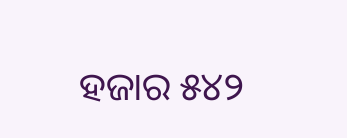ହଜାର ୫୪୨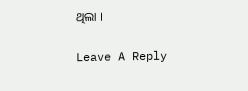ଥିଲା ।

Leave A Reply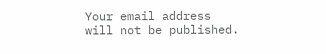Your email address will not be published.